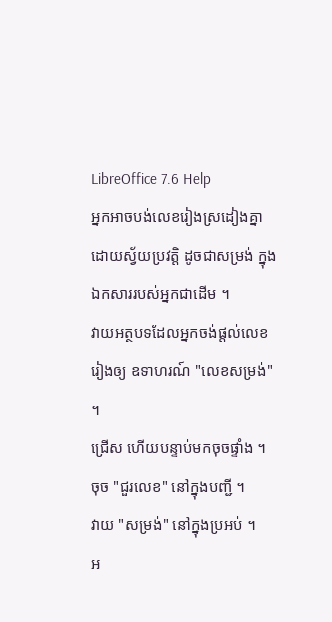LibreOffice 7.6 Help
អ្នកអាចបង់លេខរៀងស្រដៀងគ្នាដោយស្វ័យប្រវត្តិ ដូចជាសម្រង់ ក្នុងឯកសាររបស់អ្នកជាដើម ។
វាយអត្ថបទដែលអ្នកចង់ផ្តល់លេខរៀងឲ្យ ឧទាហរណ៍ "លេខសម្រង់" ។
ជ្រើស ហើយបន្ទាប់មកចុចផ្ទាំង ។
ចុច "ជួរលេខ" នៅក្នុងបញ្ជី ។
វាយ "សម្រង់" នៅក្នុងប្រអប់ ។
អ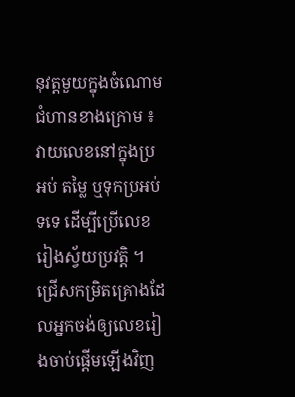នុវត្តមួយក្នុងចំណោមជំហានខាងក្រោម ៖
វាយលេខនៅក្នុងប្រអប់ តម្លៃ ឬទុកប្រអប់ទទេ ដើម្បីប្រើលេខរៀងស្វ័យប្រវត្តិ ។
ជ្រើសកម្រិតគ្រោងដែលអ្នកចង់ឲ្យលេខរៀងចាប់ផ្ដើមឡើងវិញ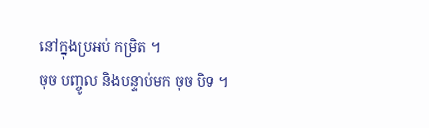នៅក្នុងប្រអប់ កម្រិត ។
ចុច បញ្ចូល និងបន្ទាប់មក ចុច បិទ ។